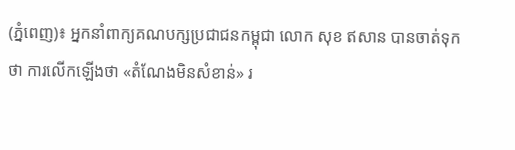(ភ្នំពេញ)៖ អ្នកនាំពាក្យគណបក្សប្រជាជនកម្ពុជា លោក សុខ ឥសាន បានចាត់ទុកថា ការលើកឡើងថា «តំណែងមិនសំខាន់» រ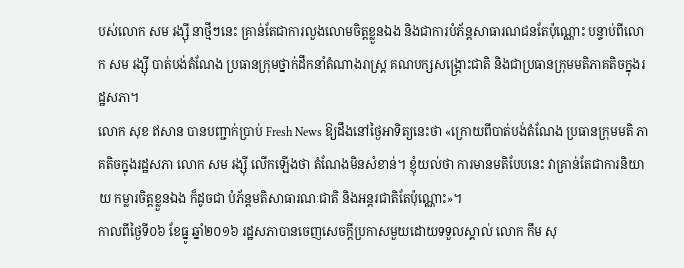បស់លោក សម រង្ស៊ី នាថ្មីៗនេះ គ្រាន់តែជាការលួងលោមចិត្តខ្លួនឯង និងជាការបំភ័ន្តសាធារណជនតែប៉ុណ្ណោះ បន្ទាប់ពីលោក សម រង្ស៊ី បាត់បង់តំណែង ប្រធានក្រុមថ្នាក់ដឹកនាំតំណាងរាស្រ្ត គណបក្សសង្រ្គោះជាតិ និងជាប្រធានក្រុមមតិភាគតិចក្នុងរដ្ឋសភា។
លោក សុខ ឥសាន បានបញ្ជាក់ប្រាប់ Fresh News ឱ្យដឹងនៅថ្ងៃអាទិត្យនេះថា «ក្រោយពីបាត់បង់តំណែង ប្រធានក្រុមមតិ ភាគតិចក្នុងរដ្ឋសភា លោក សម រង្ស៊ី លើកឡើងថា តំណែងមិនសំខាន់។ ខ្ញុំយល់ថា ការមានមតិបែបនេះ វាគ្រាន់តែជាការនិយាយ កម្លារចិត្តខ្លួនឯង ក៏ដូចជា បំភ័ន្តមតិសាធារណៈជាតិ និងអន្តរជាតិតែប៉ុណ្ណោះ»។
កាលពីថ្ងៃទី០៦ ខែធ្នូ ឆ្នាំ២០១៦ រដ្ឋសភាបានចេញសេចក្តីប្រកាសមួយដោយទទួលស្គាល់ លោក កឹម សុ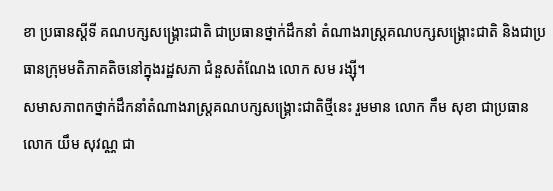ខា ប្រធានស្តីទី គណបក្សសង្រ្គោះជាតិ ជាប្រធានថ្នាក់ដឹកនាំ តំណាងរាស្រ្តគណបក្សសង្រ្គោះជាតិ និងជាប្រធានក្រុមមតិភាគតិចនៅក្នុងរដ្ឋសភា ជំនួសតំណែង លោក សម រង្ស៊ី។
សមាសភាពកថ្នាក់ដឹកនាំតំណាងរាស្រ្តគណបក្សសង្រ្គោះជាតិថ្មីនេះ រួមមាន លោក កឹម សុខា ជាប្រធាន លោក យឹម សុវណ្ណ ជា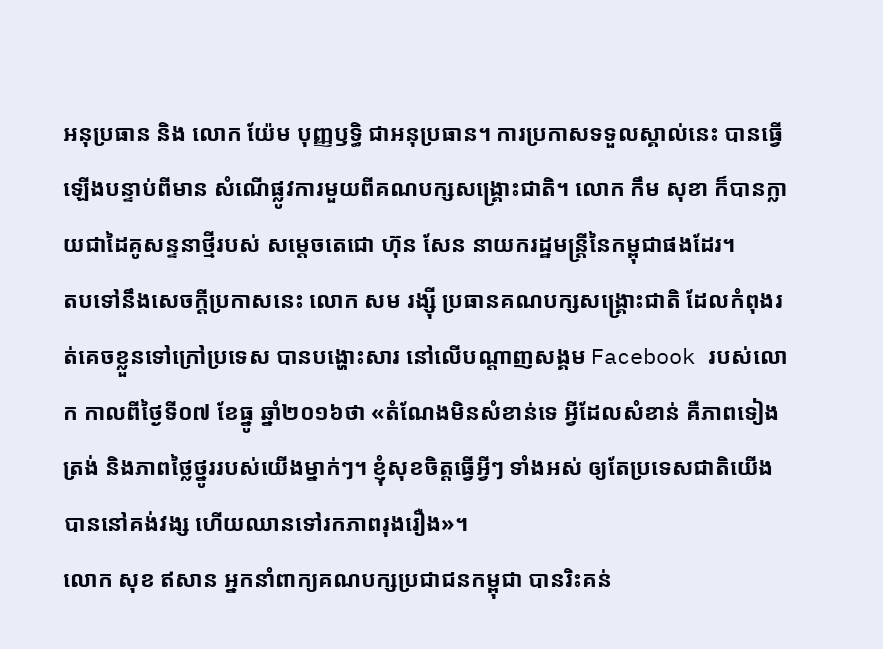អនុប្រធាន និង លោក យ៉ែម បុញ្ញឫទ្ធិ ជាអនុប្រធាន។ ការប្រកាសទទួលស្គាល់នេះ បានធ្វើឡើងបន្ទាប់ពីមាន សំណើផ្លូវការមួយពីគណបក្សសង្រ្គោះជាតិ។ លោក កឹម សុខា ក៏បានក្លាយជាដៃគូសន្ទនាថ្មីរបស់ សម្តេចតេជោ ហ៊ុន សែន នាយករដ្ឋមន្រ្តីនៃកម្ពុជាផងដែរ។
តបទៅនឹងសេចក្តីប្រកាសនេះ លោក សម រង្ស៊ី ប្រធានគណបក្សសង្រ្គោះជាតិ ដែលកំពុងរត់គេចខ្លួនទៅក្រៅប្រទេស បានបង្ហោះសារ នៅលើបណ្តាញសង្គម Facebook របស់លោក កាលពីថ្ងៃទី០៧ ខែធ្នូ ឆ្នាំ២០១៦ថា «តំណែងមិនសំខាន់ទេ អ្វីដែលសំខាន់ គឺភាពទៀងត្រង់ និងភាពថ្លៃថ្នូររបស់យើងម្នាក់ៗ។ ខ្ញុំសុខចិត្តធ្វើអ្វីៗ ទាំងអស់ ឲ្យតែប្រទេសជាតិយើង បាននៅគង់វង្ស ហើយឈានទៅរកភាពរុងរឿង»។
លោក សុខ ឥសាន អ្នកនាំពាក្យគណបក្សប្រជាជនកម្ពុជា បានរិះគន់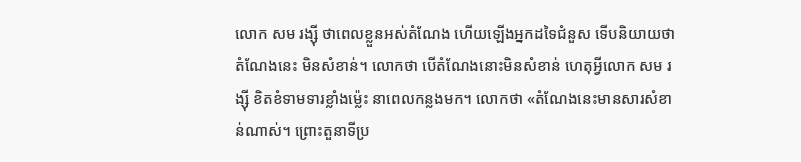លោក សម រង្ស៊ី ថាពេលខ្លួនអស់តំណែង ហើយឡើងអ្នកដទៃជំនួស ទើបនិយាយថាតំណែងនេះ មិនសំខាន់។ លោកថា បើតំណែងនោះមិនសំខាន់ ហេតុអ្វីលោក សម រង្ស៊ី ខិតខំទាមទារខ្លាំងម្ល៉េះ នាពេលកន្លងមក។ លោកថា «តំណែងនេះមានសារសំខាន់ណាស់។ ព្រោះតួនាទីប្រ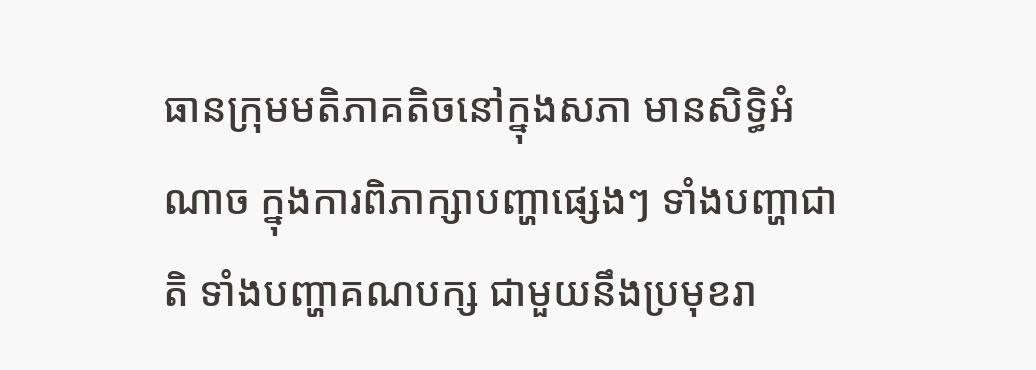ធានក្រុមមតិភាគតិចនៅក្នុងសភា មានសិទ្ធិអំណាច ក្នុងការពិភាក្សាបញ្ហាផ្សេងៗ ទាំងបញ្ហាជាតិ ទាំងបញ្ហាគណបក្ស ជាមួយនឹងប្រមុខរា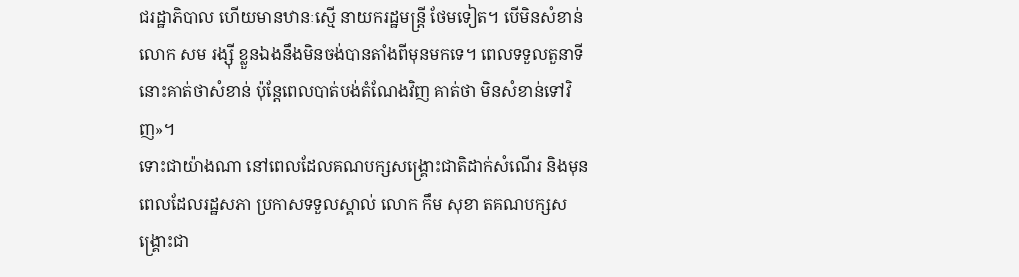ជរដ្ឋាភិបាល ហើយមានឋានៈស្មើ នាយករដ្ឋមន្រ្តី ថែមទៀត។ បើមិនសំខាន់ លោក សម រង្ស៊ី ខ្លួនឯងនឹងមិនចង់បានតាំងពីមុនមកទេ។ ពេលទទួលតួនាទីនោះគាត់ថាសំខាន់ ប៉ុន្តែពេលបាត់បង់តំណែងវិញ គាត់ថា មិនសំខាន់ទៅវិញ»។
ទោះជាយ៉ាងណា នៅពេលដែលគណបក្សសង្រ្គោះជាតិដាក់សំណើរ និងមុនពេលដែលរដ្ឋសភា ប្រកាសទទួលស្គាល់ លោក កឹម សុខា តគណបក្សសង្រ្គោះជា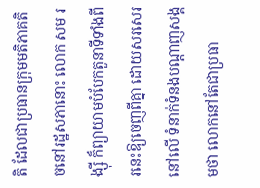តិ ដែលជាប្រធានក្រុមមតិភាគតិចនៅរដ្ឋសភានោះ លោក សម រង្ស៊ី ក៏ព្យាយាមបំបែកតួនាទីទាំងពីរនេះឱ្យចេញពីគ្នា ដោយសរសេរនៅលើ ទំនាក់ទំនងបណ្តាញសង្គមថា លោកនៅតែជាប្រធា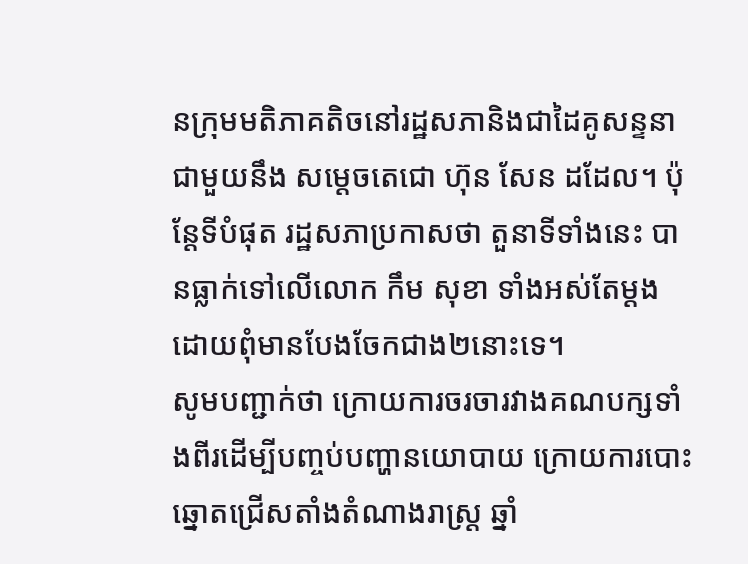នក្រុមមតិភាគតិចនៅរដ្ឋសភានិងជាដៃគូសន្ទនាជាមួយនឹង សម្តេចតេជោ ហ៊ុន សែន ដដែល។ ប៉ុន្តែទីបំផុត រដ្ឋសភាប្រកាសថា តួនាទីទាំងនេះ បានធ្លាក់ទៅលើលោក កឹម សុខា ទាំងអស់តែម្តង ដោយពុំមានបែងចែកជាង២នោះទេ។
សូមបញ្ជាក់ថា ក្រោយការចរចារវាងគណបក្សទាំងពីរដើម្បីបញ្ចប់បញ្ហានយោបាយ ក្រោយការបោះឆ្នោតជ្រើសតាំងតំណាងរាស្រ្ត ឆ្នាំ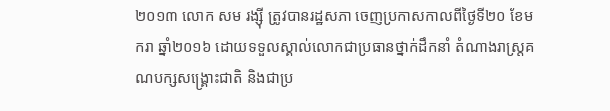២០១៣ លោក សម រង្ស៊ី ត្រូវបានរដ្ឋសភា ចេញប្រកាសកាលពីថ្ងៃទី២០ ខែមករា ឆ្នាំ២០១៦ ដោយទទួលស្គាល់លោកជាប្រធានថ្នាក់ដឹកនាំ តំណាងរាស្រ្តគណបក្សសង្រ្គោះជាតិ និងជាប្រ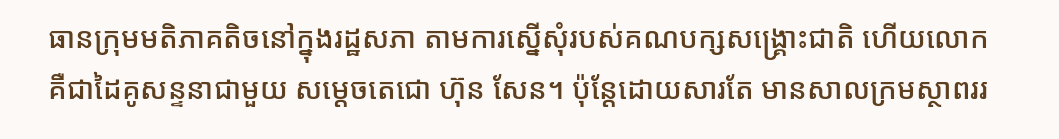ធានក្រុមមតិភាគតិចនៅក្នុងរដ្ឋសភា តាមការស្នើសុំរបស់គណបក្សសង្រ្គោះជាតិ ហើយលោក គឺជាដៃគូសន្ទនាជាមួយ សម្តេចតេជោ ហ៊ុន សែន។ ប៉ុន្តែដោយសារតែ មានសាលក្រមស្ថាពររ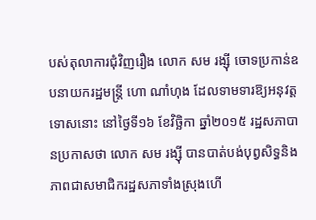បស់តុលាការជុំវិញរឿង លោក សម រង្ស៊ី ចោទប្រកាន់ឧបនាយករដ្ឋមន្រ្តី ហោ ណាំហុង ដែលទាមទារឱ្យអនុវត្តទោសនោះ នៅថ្ងៃទី១៦ ខែវិច្ឆិកា ឆ្នាំ២០១៥ រដ្ឋសភាបានប្រកាសថា លោក សម រង្ស៊ី បានបាត់បង់បុព្វសិទ្ធនិងភាពជាសមាជិករដ្ឋសភាទាំងស្រុងហើ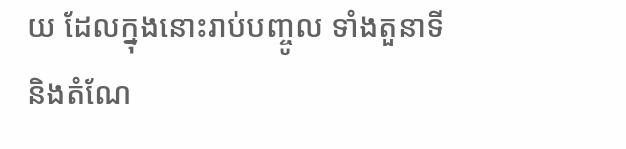យ ដែលក្នុងនោះរាប់បញ្ចូល ទាំងតួនាទី និងតំណែ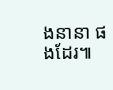ងនានា ផងដែរ៕